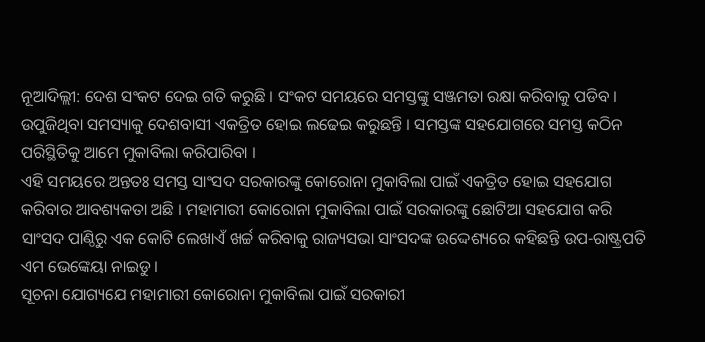ନୂଆଦିଲ୍ଲୀ: ଦେଶ ସଂକଟ ଦେଇ ଗତି କରୁଛି । ସଂକଟ ସମୟରେ ସମସ୍ତଙ୍କୁ ସଞ୍ଜମତା ରକ୍ଷା କରିବାକୁ ପଡିବ । ଉପୁଜିଥିବା ସମସ୍ୟାକୁ ଦେଶବାସୀ ଏକତ୍ରିତ ହୋଇ ଲଢେଇ କରୁଛନ୍ତି । ସମସ୍ତଙ୍କ ସହଯୋଗରେ ସମସ୍ତ କଠିନ ପରିସ୍ଥିତିକୁ ଆମେ ମୁକାବିଲା କରିପାରିବା ।
ଏହି ସମୟରେ ଅନ୍ତତଃ ସମସ୍ତ ସାଂସଦ ସରକାରଙ୍କୁ କୋରୋନା ମୁକାବିଲା ପାଇଁ ଏକତ୍ରିତ ହୋଇ ସହଯୋଗ କରିବାର ଆବଶ୍ୟକତା ଅଛି । ମହାମାରୀ କୋରୋନା ମୁକାବିଲା ପାଇଁ ସରକାରଙ୍କୁ ଛୋଟିଆ ସହଯୋଗ କରି ସାଂସଦ ପାଣ୍ଠିରୁ ଏକ କୋଟି ଲେଖାଏଁ ଖର୍ଚ୍ଚ କରିବାକୁ ରାଜ୍ୟସଭା ସାଂସଦଙ୍କ ଉଦ୍ଦେଶ୍ୟରେ କହିଛନ୍ତି ଉପ-ରାଷ୍ଟ୍ରପତି ଏମ ଭେଙ୍କେୟା ନାଇଡୁ ।
ସୂଚନା ଯୋଗ୍ୟଯେ ମହାମାରୀ କୋରୋନା ମୁକାବିଲା ପାଇଁ ସରକାରୀ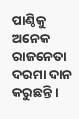ପାଣ୍ଠିକୁ ଅନେକ ରାଜନେତା ଦରମା ଦାନ କରୁଛନ୍ତି ।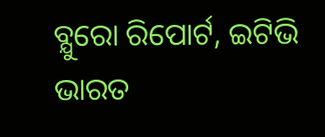ବ୍ଯୁରୋ ରିପୋର୍ଟ, ଇଟିଭି ଭାରତ